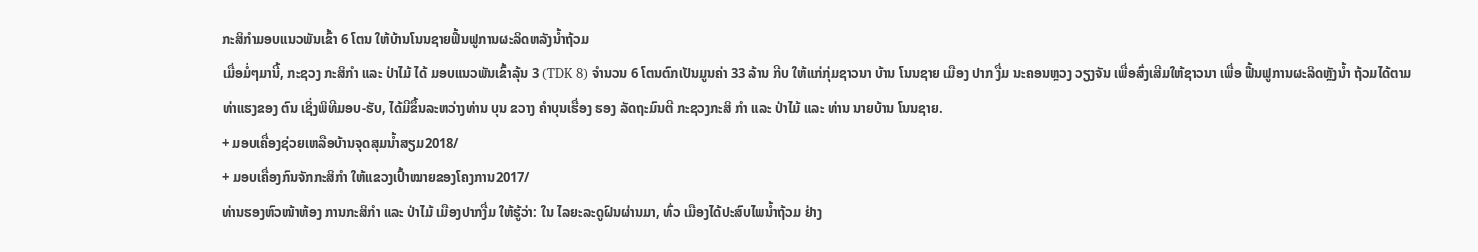ກະສິກຳມອບແນວພັນເຂົ້າ 6 ໂຕນ ໃຫ້ບ້ານໂນນຊາຍຟື້ນຟູການຜະລິດຫລັງນ້ຳຖ້ວມ
ເມື່ອມໍ່ໆມານີ້, ກະຊວງ ກະສິກໍາ ແລະ ປ່າໄມ້ ໄດ້ ມອບແນວພັນເຂົ້າລຸ້ນ 3 (TDK 8) ຈໍານວນ 6 ໂຕນຕົກເປັນມູນຄ່າ 33 ລ້ານ ກີບ ໃຫ້ແກ່ກຸ່ມຊາວນາ ບ້ານ ໂນນຊາຍ ເມືອງ ປາກ ງື່ມ ນະຄອນຫຼວງ ວຽງຈັນ ເພື່ອສົ່ງເສີມໃຫ້ຊາວນາ ເພື່ອ ຟື້ນຟູການຜະລິດຫຼັງນໍ້າ ຖ້ວມໄດ້ຕາມ ທ່າແຮງຂອງ ຕົນ ເຊິ່ງພິທີມອບ-ຮັບ, ໄດ້ມີຂຶ້ນລະຫວ່າງທ່ານ ບຸນ ຂວາງ ຄໍາບຸນເຮື່ອງ ຮອງ ລັດຖະມົນຕີ ກະຊວງກະສິ ກໍາ ແລະ ປ່າໄມ້ ແລະ ທ່ານ ນາຍບ້ານ ໂນນຊາຍ.
+ ມອບເຄື່ອງຊ່ວຍເຫລືອບ້ານຈຸດສຸມນ້ຳສຽມ2018/
+ ມອບເຄື່ອງກົນຈັກກະສິກຳ ໃຫ້ແຂວງເປົ້າໝາຍຂອງໂຄງການ2017/
ທ່ານຮອງຫົວໜ້າຫ້ອງ ການກະສິກໍາ ແລະ ປ່າໄມ້ ເມືອງປາກງື່ມ ໃຫ້ຮູ້ວ່າ: ໃນ ໄລຍະລະດູຝົນຜ່ານມາ, ທົ່ວ ເມືອງໄດ້ປະສົບໄພນໍ້າຖ້ວມ ຢ່າງ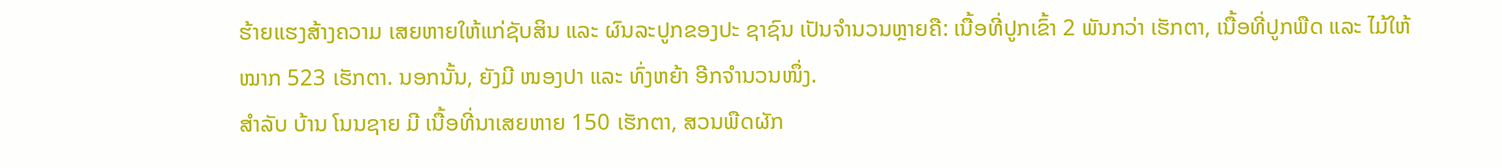ຮ້າຍແຮງສ້າງຄວາມ ເສຍຫາຍໃຫ້ແກ່ຊັບສິນ ແລະ ຜົນລະປູກຂອງປະ ຊາຊົນ ເປັນຈໍານວນຫຼາຍຄື: ເນື້ອທີ່ປູກເຂົ້າ 2 ພັນກວ່າ ເຮັກຕາ, ເນື້ອທີ່ປູກພືດ ແລະ ໄມ້ໃຫ້ໝາກ 523 ເຮັກຕາ. ນອກນັ້ນ, ຍັງມີ ໜອງປາ ແລະ ທົ່ງຫຍ້າ ອີກຈໍານວນໜຶ່ງ.
ສໍາລັບ ບ້ານ ໂນນຊາຍ ມີ ເນື້ອທີ່ນາເສຍຫາຍ 150 ເຮັກຕາ, ສວນພືດຜັກ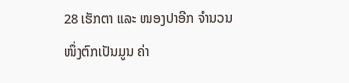28 ເຮັກຕາ ແລະ ໜອງປາອີກ ຈໍານວນໜຶ່ງຕົກເປັນມູນ ຄ່າ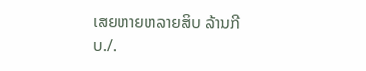ເສຍຫາຍຫລາຍສິບ ລ້ານກີບ./.